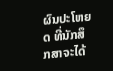ຜົນປະໂຫຍດ ທີ່ນັກສຶກສາຈະໄດ້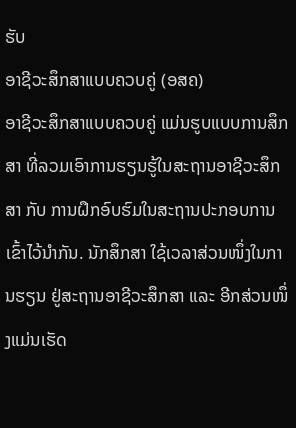ຮັບ
ອາຊີວະສຶກສາແບບຄວບຄູ່ (ອສຄ)
ອາຊີວະສຶກສາແບບຄວບຄູ່ ແມ່ນຮູບແບບການສຶກສາ ທີ່ລວມເອົາການຮຽນຮູ້ໃນສະຖານອາຊີວະສຶກສາ ກັບ ການຝຶກອົບຮົມໃນສະຖານປະກອບການເຂົ້າໄວ້ນຳກັນ. ນັກສຶກສາ ໃຊ້ເວລາສ່ວນໜຶ່ງໃນການຮຽນ ຢູ່ສະຖານອາຊີວະສຶກສາ ແລະ ອີກສ່ວນໜຶ່ງແມ່ນເຮັດ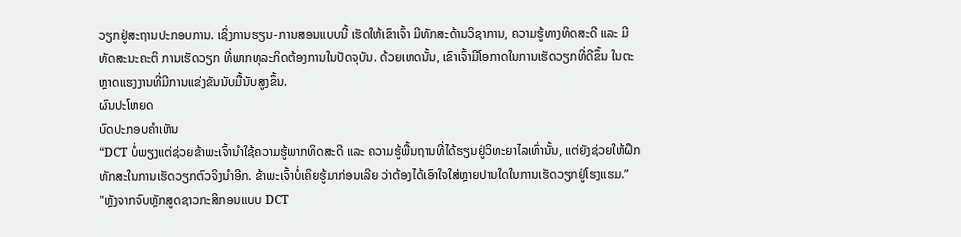ວຽກຢູ່ສະຖານປະກອບການ. ເຊິ່ງການຮຽນ-ການສອນແບບນີ້ ເຮັດໃຫ້ເຂົາເຈົ້າ ມີທັກສະດ້ານວິຊາການ, ຄວາມຮູ້ທາງທິດສະດີ ແລະ ມີທັດສະນະຄະຕິ ການເຮັດວຽກ ທີ່ພາກທຸລະກິດຕ້ອງການໃນປັດຈຸບັນ. ດ້ວຍເຫດນັ້ນ, ເຂົາເຈົ້າມີໂອກາດໃນການເຮັດວຽກທີ່ດີຂຶ້ນ ໃນຕະຫຼາດແຮງງານທີ່ມີການແຂ່ງຂັນນັບມື້ນັບສູງຂຶ້ນ.
ຜົນປະໂຫຍດ
ບົດປະກອບຄຳເຫັນ
“DCT ບໍ່ພຽງແຕ່ຊ່ວຍຂ້າພະເຈົ້ານຳໃຊ້ຄວາມຮູ້ພາກທິດສະດີ ແລະ ຄວາມຮູ້ພື້ນຖານທີ່ໄດ້ຮຽນຢູ່ວິທະຍາໄລເທົ່ານັ້ນ, ແຕ່ຍັງຊ່ວຍໃຫ້ຝຶກທັກສະໃນການເຮັດວຽກຕົວຈິງນຳອີກ. ຂ້າພະເຈົ້າບໍ່ເຄິຍຮູ້ມາກ່ອນເລີຍ ວ່າຕ້ອງໄດ້ເອົາໃຈໃສ່ຫຼາຍປານໃດໃນການເຮັດວຽກຢູ່ໂຮງແຮມ.”
"ຫຼັງຈາກຈົບຫຼັກສູດຊາວກະສິກອນແບບ DCT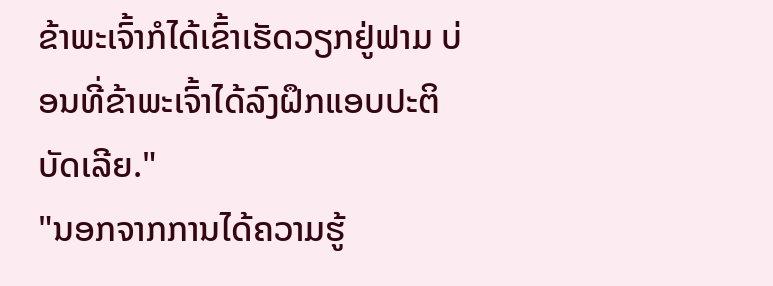ຂ້າພະເຈົ້າກໍໄດ້ເຂົ້າເຮັດວຽກຢູ່ຟາມ ບ່ອນທີ່ຂ້າພະເຈົ້າໄດ້ລົງຝຶກແອບປະຕິບັດເລີຍ."
"ນອກຈາກການໄດ້ຄວາມຮູ້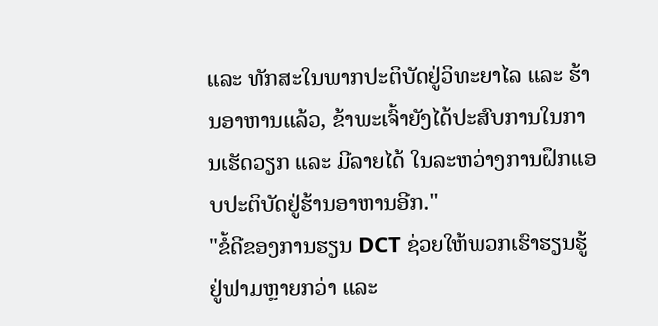ແລະ ທັກສະໃນພາກປະຕິບັດຢູ່ວິທະຍາໄລ ແລະ ຮ້ານອາຫານແລ້ວ, ຂ້າພະເຈົ້າຍັງໄດ້ປະສົບການໃນການເຮັດວຽກ ແລະ ມີລາຍໄດ້ ໃນລະຫວ່າງການຝຶກແອບປະຕິບັດຢູ່ຮ້ານອາຫານອີກ."
"ຂໍ້ດີຂອງການຮຽນ DCT ຊ່ວຍໃຫ້ພວກເຮົາຮຽນຮູ້ຢູ່ຟາມຫຼາຍກວ່າ ແລະ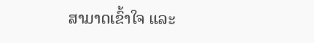ສາມາດເຂົ້າໃຈ ແລະ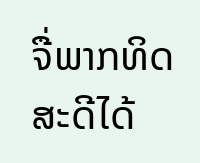ຈື່ພາກທິດສະດີໄດ້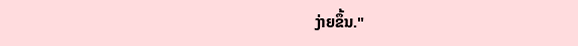ງ່າຍຂຶ້ນ."